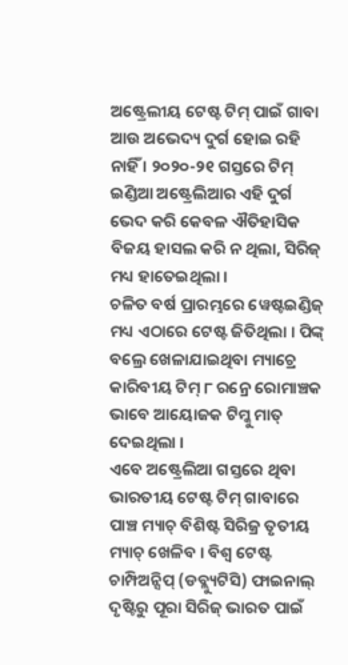ଅଷ୍ଟ୍ରେଲୀୟ ଟେଷ୍ଟ ଟିମ୍ ପାଇଁ ଗାବା ଆଉ ଅଭେଦ୍ୟ ଦୁର୍ଗ ହୋଇ ରହି ନାହିଁ । ୨୦୨୦-୨୧ ଗସ୍ତରେ ଟିମ୍ ଇଣ୍ଡିଆ ଅଷ୍ଟ୍ରେଲିଆର ଏହି ଦୁର୍ଗ ଭେଦ କରି କେବଳ ଐତିହାସିକ ବିଜୟ ହାସଲ କରି ନ ଥିଲା, ସିରିଜ୍ ମଧ୍ୟ ହାତେଇଥିଲା ।
ଚଳିତ ବର୍ଷ ପ୍ରାରମ୍ଭରେ ୱେଷ୍ଟଇଣ୍ଡିଜ୍ ମଧ୍ୟ ଏଠାରେ ଟେଷ୍ଟ ଜିତିଥିଲା । ପିଙ୍କ୍ ବଲ୍ରେ ଖେଳାଯାଇଥିବା ମ୍ୟାଚ୍ରେ କାରିବୀୟ ଟିମ୍ ୮ ରନ୍ରେ ରୋମାଞ୍ଚକ ଭାବେ ଆୟୋଜକ ଟିମ୍କୁ ମାତ୍ ଦେଇଥିଲା ।
ଏବେ ଅଷ୍ଟ୍ରେଲିଆ ଗସ୍ତରେ ଥିବା ଭାରତୀୟ ଟେଷ୍ଟ ଟିମ୍ ଗାବାରେ ପାଞ୍ଚ ମ୍ୟାଚ୍ ବିଶିଷ୍ଟ ସିରିଜ୍ର ତୃତୀୟ ମ୍ୟାଚ୍ ଖେଳିବ । ବିଶ୍ୱ ଟେଷ୍ଟ ଚାମ୍ପିଅନ୍ସିପ୍ (ଡବ୍ଲ୍ୟୁଟିସି) ଫାଇନାଲ୍ ଦୃଷ୍ଟିରୁ ପୂରା ସିରିଜ୍ ଭାରତ ପାଇଁ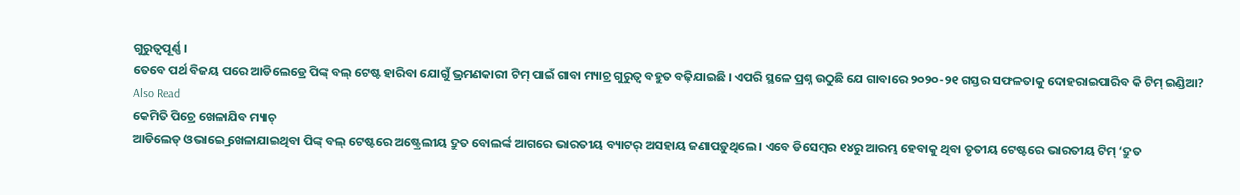ଗୁରୁତ୍ୱପୂର୍ଣ୍ଣ ।
ତେବେ ପର୍ଥ ବିଜୟ ପରେ ଆଡିଲେଡ୍ରେ ପିଙ୍କ୍ ବଲ୍ ଟେଷ୍ଟ ହାରିବା ଯୋଗୁଁ ଭ୍ରମଣକାରୀ ଟିମ୍ ପାଇଁ ଗାବା ମ୍ୟାଚ୍ର ଗୁରୁତ୍ୱ ବହୁତ ବଢ଼ିଯାଇଛି । ଏପରି ସ୍ଥଳେ ପ୍ରଶ୍ନ ଉଠୁଛି ଯେ ଗାବାରେ ୨୦୨୦-୨୧ ଗସ୍ତର ସଫଳତାକୁ ଦୋହରାଇପାରିବ କି ଟିମ୍ ଇଣ୍ଡିଆ?
Also Read
କେମିତି ପିଚ୍ରେ ଖେଳାଯିବ ମ୍ୟାଚ୍
ଆଡିଲେଡ୍ ଓଭାଇ୍ରେ ଖେଳାଯାଇଥିବା ପିଙ୍କ୍ ବଲ୍ ଟେଷ୍ଟରେ ଅଷ୍ଟ୍ରେଲୀୟ ଦ୍ରୁତ ବୋଲର୍ଙ୍କ ଆଗରେ ଭାରତୀୟ ବ୍ୟାଟର୍ ଅସହାୟ ଜଣାପଡ଼ୁଥିଲେ । ଏବେ ଡିସେମ୍ବର ୧୪ରୁ ଆରମ୍ଭ ହେବାକୁ ଥିବା ତୃତୀୟ ଟେଷ୍ଟରେ ଭାରତୀୟ ଟିମ୍ ‘ଦ୍ରୁତ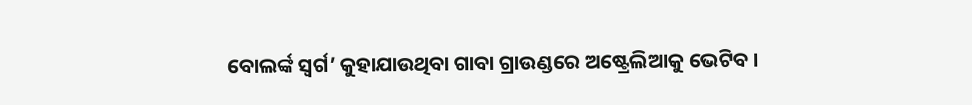ବୋଲର୍ଙ୍କ ସ୍ୱର୍ଗ’ କୁହାଯାଉଥିବା ଗାବା ଗ୍ରାଉଣ୍ଡରେ ଅଷ୍ଟ୍ରେଲିଆକୁ ଭେଟିବ ।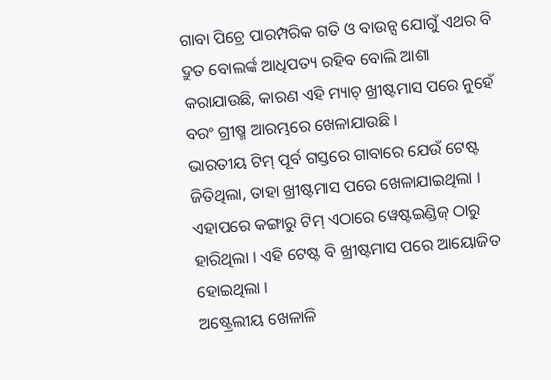ଗାବା ପିଚ୍ରେ ପାରମ୍ପରିକ ଗତି ଓ ବାଉନ୍ସ ଯୋଗୁଁ ଏଥର ବି ଦ୍ରୁତ ବୋଲର୍ଙ୍କ ଆଧିପତ୍ୟ ରହିବ ବୋଲି ଆଶା କରାଯାଉଛି, କାରଣ ଏହି ମ୍ୟାଚ୍ ଖ୍ରୀଷ୍ଟମାସ ପରେ ନୁହେଁ ବରଂ ଗ୍ରୀଷ୍ମ ଆରମ୍ଭରେ ଖେଳାଯାଉଛି ।
ଭାରତୀୟ ଟିମ୍ ପୂର୍ବ ଗସ୍ତରେ ଗାବାରେ ଯେଉଁ ଟେଷ୍ଟ ଜିତିଥିଲା, ତାହା ଖ୍ରୀଷ୍ଟମାସ ପରେ ଖେଳାଯାଇଥିଲା । ଏହାପରେ କଙ୍ଗାରୁ ଟିମ୍ ଏଠାରେ ୱେଷ୍ଟଇଣ୍ଡିଜ୍ ଠାରୁ ହାରିଥିଲା । ଏହି ଟେଷ୍ଟ ବି ଖ୍ରୀଷ୍ଟମାସ ପରେ ଆୟୋଜିତ ହୋଇଥିଲା ।
ଅଷ୍ଟ୍ରେଲୀୟ ଖେଳାଳି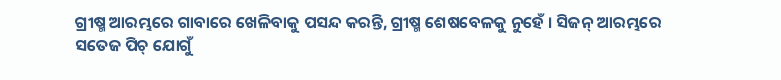ଗ୍ରୀଷ୍ମ ଆରମ୍ଭରେ ଗାବାରେ ଖେଳିବାକୁ ପସନ୍ଦ କରନ୍ତି, ଗ୍ରୀଷ୍ମ ଶେଷବେଳକୁ ନୁହେଁ । ସିଜନ୍ ଆରମ୍ଭରେ ସତେଜ ପିଚ୍ ଯୋଗୁଁ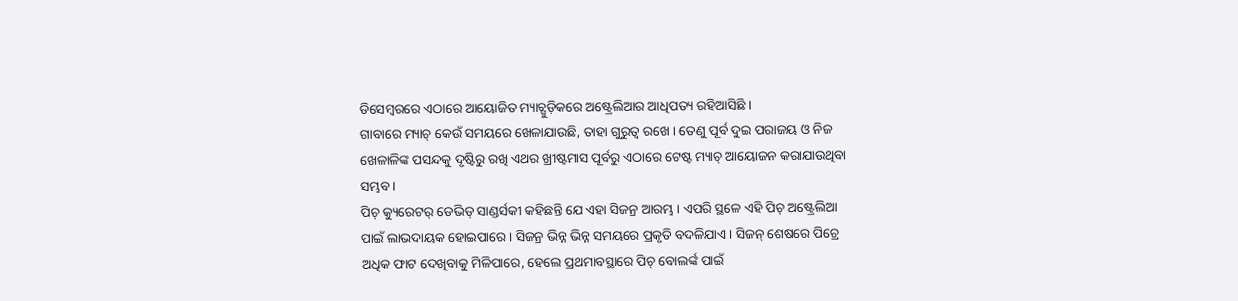ଡିସେମ୍ବରରେ ଏଠାରେ ଆୟୋଜିତ ମ୍ୟାଚ୍ଗୁଡ଼ିକରେ ଅଷ୍ଟ୍ରେଲିଆର ଆଧିପତ୍ୟ ରହିଆସିଛି ।
ଗାବାରେ ମ୍ୟାଚ୍ କେଉଁ ସମୟରେ ଖେଳାଯାଉଛି, ତାହା ଗୁରୁତ୍ୱ ରଖେ । ତେଣୁ ପୂର୍ବ ଦୁଇ ପରାଜୟ ଓ ନିଜ ଖେଳାଳିଙ୍କ ପସନ୍ଦକୁ ଦୃଷ୍ଟିରୁ ରଖି ଏଥର ଖ୍ରୀଷ୍ଟମାସ ପୂର୍ବରୁ ଏଠାରେ ଟେଷ୍ଟ ମ୍ୟାଚ୍ ଆୟୋଜନ କରାଯାଉଥିବା ସମ୍ଭବ ।
ପିଚ୍ କ୍ୟୁରେଟର୍ ଡେଭିଡ୍ ସାଣ୍ଡର୍ସକୀ କହିଛନ୍ତି ଯେ ଏହା ସିଜନ୍ର ଆରମ୍ଭ । ଏପରି ସ୍ଥଳେ ଏହି ପିଚ୍ ଅଷ୍ଟ୍ରେଲିଆ ପାଇଁ ଲାଭଦାୟକ ହୋଇପାରେ । ସିଜନ୍ର ଭିନ୍ନ ଭିନ୍ନ ସମୟରେ ପ୍ରକୃତି ବଦଳିଯାଏ । ସିଜନ୍ ଶେଷରେ ପିଚ୍ରେ ଅଧିକ ଫାଟ ଦେଖିବାକୁ ମିଳିପାରେ, ହେଲେ ପ୍ରଥମାବସ୍ଥାରେ ପିଚ୍ ବୋଲର୍ଙ୍କ ପାଇଁ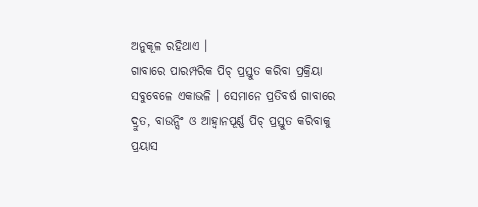ଅନୁକୂଳ ରହିଥାଏ ।
ଗାବାରେ ପାରମ୍ପରିକ ପିଚ୍ ପ୍ରସ୍ତୁତ କରିବା ପ୍ରକ୍ରିୟା ସବୁବେଳେ ଏକାଭଳି । ସେମାନେ ପ୍ରତିବର୍ଷ ଗାବାରେ ଦ୍ରୁତ, ବାଉନ୍ସିଂ ଓ ଆହ୍ୱାନପୂର୍ଣ୍ଣ ପିଚ୍ ପ୍ରସ୍ତୁତ କରିବାକୁ ପ୍ରୟାସ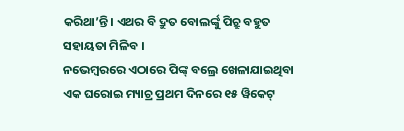କରିଥା’ନ୍ତି । ଏଥର ବି ଦ୍ରୁତ ବୋଲର୍ଙ୍କୁ ପିଚ୍ରୁ ବହୁତ ସହାୟତା ମିଳିବ ।
ନଭେମ୍ବରରେ ଏଠାରେ ପିଙ୍କ୍ ବଲ୍ରେ ଖେଳାଯାଇଥିବା ଏକ ଘରୋଇ ମ୍ୟାଚ୍ର ପ୍ରଥମ ଦିନରେ ୧୫ ୱିକେଟ୍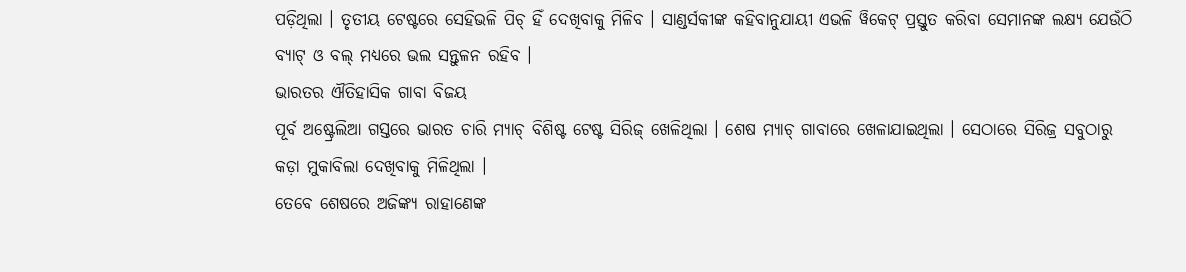ପଡ଼ିଥିଲା । ତୃତୀୟ ଟେଷ୍ଟରେ ସେହିଭଳି ପିଚ୍ ହିଁ ଦେଖିବାକୁ ମିଳିବ । ସାଣ୍ଡର୍ସକୀଙ୍କ କହିବାନୁଯାୟୀ ଏଭଳି ୱିକେଟ୍ ପ୍ରସ୍ତୁତ କରିବା ସେମାନଙ୍କ ଲକ୍ଷ୍ୟ ଯେଉଁଠି ବ୍ୟାଟ୍ ଓ ବଲ୍ ମଧ୍ୟରେ ଭଲ ସନ୍ତୁଳନ ରହିବ ।
ଭାରତର ଐତିହାସିକ ଗାବା ବିଜୟ
ପୂର୍ବ ଅଷ୍ଟ୍ରେଲିଆ ଗସ୍ତରେ ଭାରତ ଚାରି ମ୍ୟାଚ୍ ବିଶିଷ୍ଟ ଟେଷ୍ଟ ସିରିଜ୍ ଖେଳିଥିଲା । ଶେଷ ମ୍ୟାଚ୍ ଗାବାରେ ଖେଳାଯାଇଥିଲା । ସେଠାରେ ସିରିଜ୍ର ସବୁଠାରୁ କଡ଼ା ମୁକାବିଲା ଦେଖିବାକୁ ମିଳିଥିଲା ।
ତେବେ ଶେଷରେ ଅଜିଙ୍କ୍ୟ ରାହାଣେଙ୍କ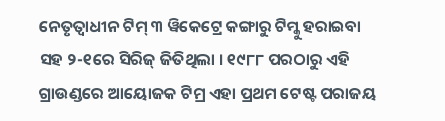ନେତୃତ୍ୱାଧୀନ ଟିମ୍ ୩ ୱିକେଟ୍ରେ କଙ୍ଗାରୁ ଟିମ୍କୁ ହରାଇବା ସହ ୨-୧ରେ ସିରିଜ୍ ଜିତିଥିଲା । ୧୯୮୮ ପରଠାରୁ ଏହି ଗ୍ରାଉଣ୍ଡରେ ଆୟୋଜକ ଟିମ୍ର ଏହା ପ୍ରଥମ ଟେଷ୍ଟ ପରାଜୟ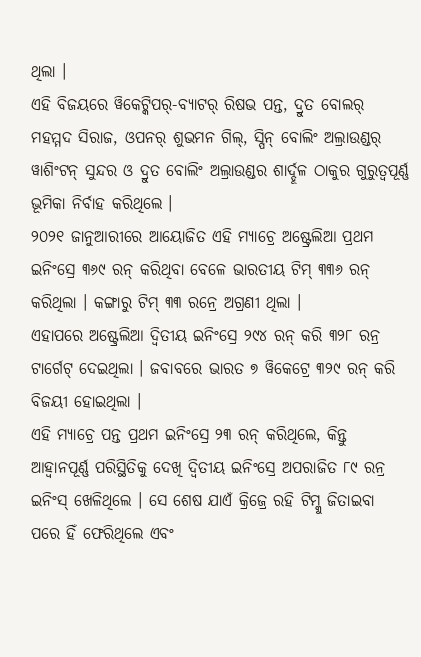ଥିଲା ।
ଏହି ବିଜୟରେ ୱିକେଟ୍କିପର୍-ବ୍ୟାଟର୍ ରିଷଭ ପନ୍ତ, ଦ୍ରୁତ ବୋଲର୍ ମହମ୍ମଦ ସିରାଜ, ଓପନର୍ ଶୁଭମନ ଗିଲ୍, ସ୍ପିନ୍ ବୋଲିଂ ଅଲ୍ରାଉଣ୍ଡର୍ ୱାଶିଂଟନ୍ ସୁନ୍ଦର ଓ ଦ୍ରୁତ ବୋଲିଂ ଅଲ୍ରାଉଣ୍ଡର ଶାର୍ଦ୍ଦୂଳ ଠାକୁର ଗୁରୁତ୍ୱପୂର୍ଣ୍ଣ ଭୂମିକା ନିର୍ବାହ କରିଥିଲେ ।
୨୦୨୧ ଜାନୁଆରୀରେ ଆୟୋଜିତ ଏହି ମ୍ୟାଚ୍ରେ ଅଷ୍ଟ୍ରେଲିଆ ପ୍ରଥମ ଇନିଂସ୍ରେ ୩୬୯ ରନ୍ କରିଥିବା ବେଳେ ଭାରତୀୟ ଟିମ୍ ୩୩୬ ରନ୍ କରିଥିଲା । କଙ୍ଗାରୁ ଟିମ୍ ୩୩ ରନ୍ରେ ଅଗ୍ରଣୀ ଥିଲା ।
ଏହାପରେ ଅଷ୍ଟ୍ରେଲିଆ ଦ୍ୱିତୀୟ ଇନିଂସ୍ରେ ୨୯୪ ରନ୍ କରି ୩୨୮ ରନ୍ର ଟାର୍ଗେଟ୍ ଦେଇଥିଲା । ଜବାବରେ ଭାରତ ୭ ୱିକେଟ୍ରେ ୩୨୯ ରନ୍ କରି ବିଜୟୀ ହୋଇଥିଲା ।
ଏହି ମ୍ୟାଚ୍ରେ ପନ୍ତ ପ୍ରଥମ ଇନିଂସ୍ରେ ୨୩ ରନ୍ କରିଥିଲେ, କିନ୍ତୁ ଆହ୍ୱାନପୂର୍ଣ୍ଣ ପରିସ୍ଥିତିକୁ ଦେଖି ଦ୍ୱିତୀୟ ଇନିଂସ୍ରେ ଅପରାଜିତ ୮୯ ରନ୍ର ଇନିଂସ୍ ଖେଳିଥିଲେ । ସେ ଶେଷ ଯାଏଁ କ୍ରିଜ୍ରେ ରହି ଟିମ୍କୁ ଜିତାଇବା ପରେ ହିଁ ଫେରିଥିଲେ ଏବଂ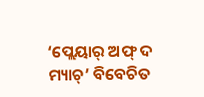‘ପ୍ଲେୟାର୍ ଅଫ୍ ଦ ମ୍ୟାଚ୍’ ବିବେଚିତ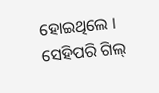ହୋଇଥିଲେ ।
ସେହିପରି ଗିଲ୍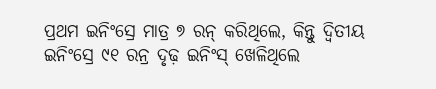ପ୍ରଥମ ଇନିଂସ୍ରେ ମାତ୍ର ୭ ରନ୍ କରିଥିଲେ, କିନ୍ତୁ ଦ୍ୱିତୀୟ ଇନିଂସ୍ରେ ୯୧ ରନ୍ର ଦୃଢ଼ ଇନିଂସ୍ ଖେଳିଥିଲେ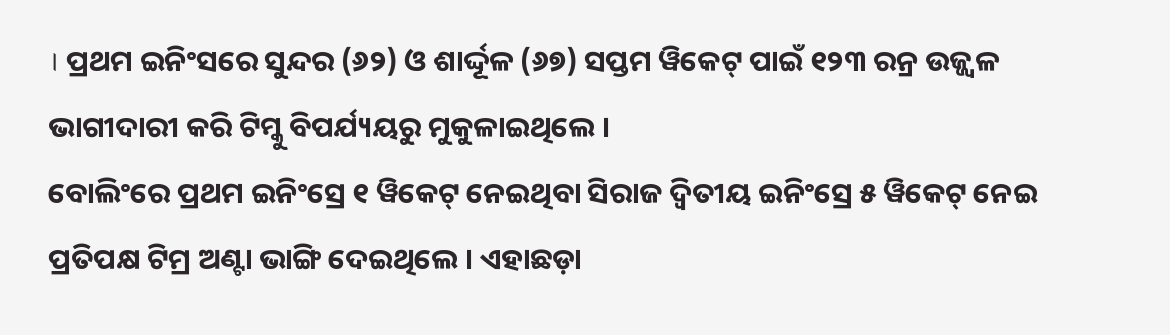। ପ୍ରଥମ ଇନିଂସରେ ସୁନ୍ଦର (୬୨) ଓ ଶାର୍ଦ୍ଦୂଳ (୬୭) ସପ୍ତମ ୱିକେଟ୍ ପାଇଁ ୧୨୩ ରନ୍ର ଉଜ୍ଜ୍ୱଳ ଭାଗୀଦାରୀ କରି ଟିମ୍କୁ ବିପର୍ଯ୍ୟୟରୁ ମୁକୁଳାଇଥିଲେ ।
ବୋଲିଂରେ ପ୍ରଥମ ଇନିଂସ୍ରେ ୧ ୱିକେଟ୍ ନେଇଥିବା ସିରାଜ ଦ୍ୱିତୀୟ ଇନିଂସ୍ରେ ୫ ୱିକେଟ୍ ନେଇ ପ୍ରତିପକ୍ଷ ଟିମ୍ର ଅଣ୍ଟା ଭାଙ୍ଗି ଦେଇଥିଲେ । ଏହାଛଡ଼ା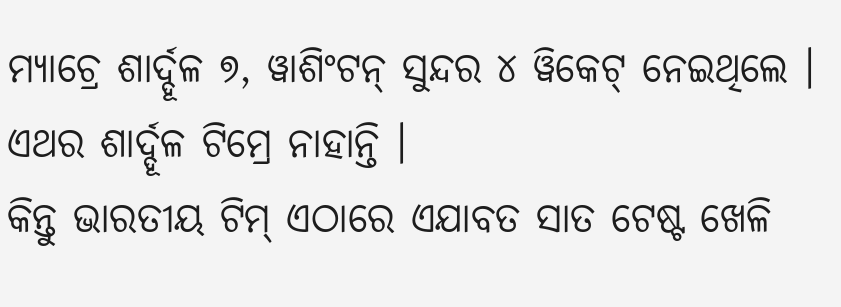ମ୍ୟାଚ୍ରେ ଶାର୍ଦ୍ଦୂଳ ୭, ୱାଶିଂଟନ୍ ସୁନ୍ଦର ୪ ୱିକେଟ୍ ନେଇଥିଲେ । ଏଥର ଶାର୍ଦ୍ଦୂଳ ଟିମ୍ରେ ନାହାନ୍ତି ।
କିନ୍ତୁ ଭାରତୀୟ ଟିମ୍ ଏଠାରେ ଏଯାବତ ସାତ ଟେଷ୍ଟ ଖେଳି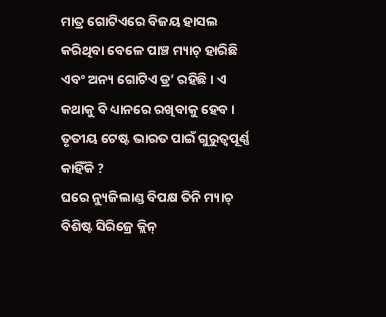ମାତ୍ର ଗୋଟିଏରେ ବିଜୟ ହାସଲ କରିଥିବା ବେଳେ ପାଞ୍ଚ ମ୍ୟାଚ୍ ହାରିଛି ଏବଂ ଅନ୍ୟ ଗୋଟିଏ ଡ୍ର’ ରହିଛି । ଏ କଥାକୁ ବି ଧ୍ୟାନରେ ରଖିବାକୁ ହେବ ।
ତୃତୀୟ ଟେଷ୍ଟ ଭାରତ ପାଇଁ ଗୁରୁତ୍ୱପୂର୍ଣ୍ଣ କାହିଁକି ?
ଘରେ ନ୍ୟୁଜିଲାଣ୍ଡ ବିପକ୍ଷ ତିନି ମ୍ୟାଚ୍ ବିଶିଷ୍ଟ ସିରିଜ୍ରେ କ୍ଲିନ୍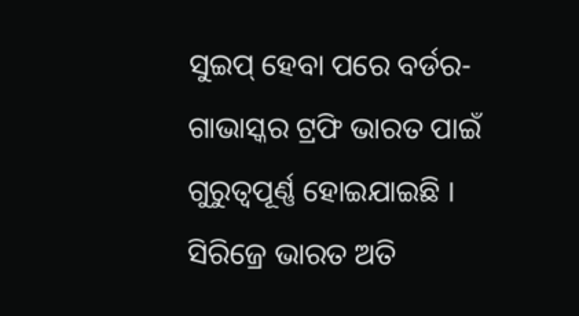ସୁଇପ୍ ହେବା ପରେ ବର୍ଡର-ଗାଭାସ୍କର ଟ୍ରଫି ଭାରତ ପାଇଁ ଗୁରୁତ୍ୱପୂର୍ଣ୍ଣ ହୋଇଯାଇଛି । ସିରିଜ୍ରେ ଭାରତ ଅତି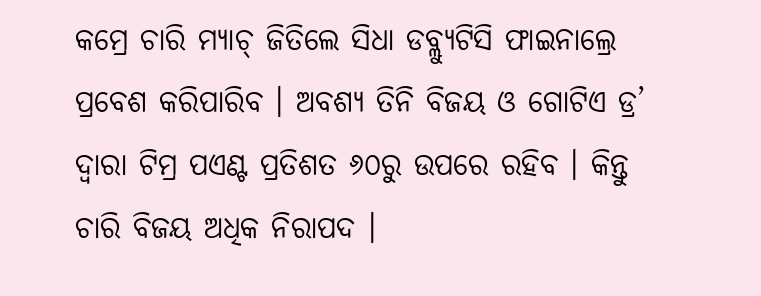କମ୍ରେ ଚାରି ମ୍ୟାଚ୍ ଜିତିଲେ ସିଧା ଡବ୍ଲ୍ୟୁଟିସି ଫାଇନାଲ୍ରେ ପ୍ରବେଶ କରିପାରିବ । ଅବଶ୍ୟ ତିନି ବିଜୟ ଓ ଗୋଟିଏ ଡ୍ର’ ଦ୍ୱାରା ଟିମ୍ର ପଏଣ୍ଟ ପ୍ରତିଶତ ୬୦ରୁ ଉପରେ ରହିବ । କିନ୍ତୁ ଚାରି ବିଜୟ ଅଧିକ ନିରାପଦ ।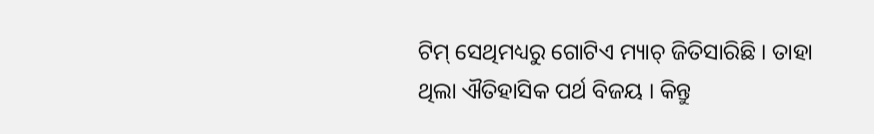ଟିମ୍ ସେଥିମଧ୍ୟରୁ ଗୋଟିଏ ମ୍ୟାଚ୍ ଜିତିସାରିଛି । ତାହା ଥିଲା ଐତିହାସିକ ପର୍ଥ ବିଜୟ । କିନ୍ତୁ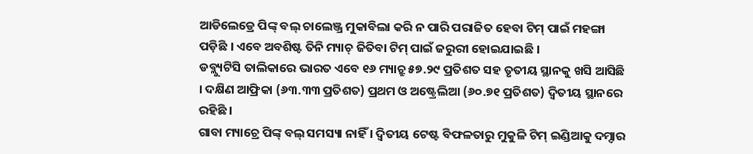ଆଡିଲେଡ୍ରେ ପିଙ୍କ୍ ବଲ୍ ଚାଲେଞ୍ଜ୍ର ମୁକାବିଲା କରି ନ ପାରି ପରାଜିତ ହେବା ଟିମ୍ ପାଇଁ ମହଙ୍ଗା ପଡ଼ିଛି । ଏବେ ଅବଶିଷ୍ଟ ତିନି ମ୍ୟାଚ୍ ଜିତିବା ଟିମ୍ ପାଇଁ ଜରୁରୀ ହୋଇଯାଇଛି ।
ଡବ୍ଲ୍ୟୁଟିସି ତାଲିକାରେ ଭାରତ ଏବେ ୧୬ ମ୍ୟାଚ୍ରୁ ୫୭.୨୯ ପ୍ରତିଶତ ସହ ତୃତୀୟ ସ୍ଥାନକୁ ଖସି ଆସିଛି । ଦକ୍ଷିଣ ଆଫ୍ରିକା (୬୩.୩୩ ପ୍ରତିଶତ) ପ୍ରଥମ ଓ ଅଷ୍ଟ୍ରେଲିଆ (୬୦.୭୧ ପ୍ରତିଶତ) ଦ୍ୱିତୀୟ ସ୍ଥାନରେ ରହିଛି ।
ଗାବା ମ୍ୟାଚ୍ରେ ପିଙ୍କ୍ ବଲ୍ ସମସ୍ୟା ନାହିଁ । ଦ୍ୱିତୀୟ ଟେଷ୍ଟ ବିଫଳତାରୁ ମୁକୁଳି ଟିମ୍ ଇଣ୍ଡିଆକୁ ଦମ୍ଦାର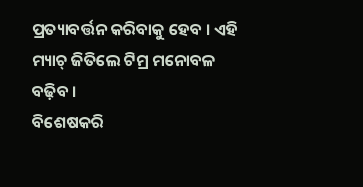ପ୍ରତ୍ୟାବର୍ତ୍ତନ କରିବାକୁ ହେବ । ଏହି ମ୍ୟାଚ୍ ଜିତିଲେ ଟିମ୍ର ମନୋବଳ ବଢ଼ିବ ।
ବିଶେଷକରି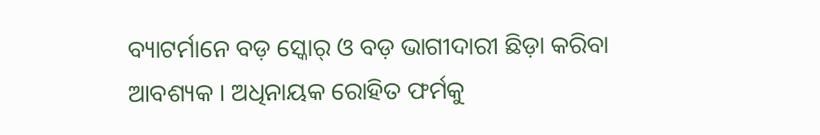ବ୍ୟାଟର୍ମାନେ ବଡ଼ ସ୍କୋର୍ ଓ ବଡ଼ ଭାଗୀଦାରୀ ଛିଡ଼ା କରିବା ଆବଶ୍ୟକ । ଅଧିନାୟକ ରୋହିତ ଫର୍ମକୁ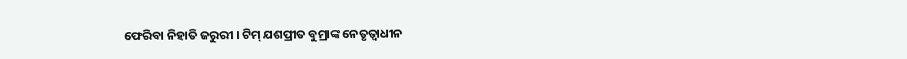ଫେରିବା ନିହାତି ଜରୁରୀ । ଟିମ୍ ଯଶପ୍ରୀତ ବୁମ୍ରାଙ୍କ ନେତୃତ୍ୱାଧୀନ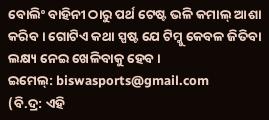ବୋଲିଂ ବାହିନୀ ଠାରୁ ପର୍ଥ ଟେଷ୍ଟ ଭଳି କମାଲ୍ ଆଶା କରିବ । ଗୋଟିଏ କଥା ସ୍ପଷ୍ଟ ଯେ ଟିମ୍କୁ କେବଳ ଜିତିବା ଲକ୍ଷ୍ୟ ନେଇ ଖେଳିବାକୁ ହେବ ।
ଇମେଲ୍: biswasports@gmail.com
(ବି.ଦ୍ର: ଏହି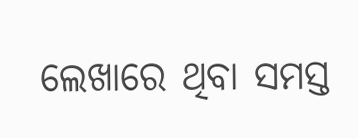ଲେଖାରେ ଥିବା ସମସ୍ତ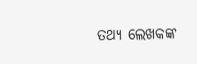ତଥ୍ୟ ଲେଖକଙ୍କ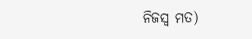ନିଜସ୍ୱ ମତ)